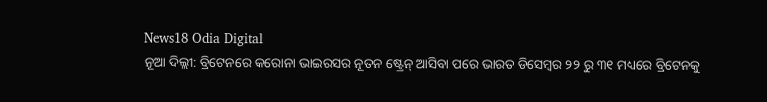News18 Odia Digital
ନୂଆ ଦିଲ୍ଲୀ: ବ୍ରିଟେନରେ କରୋନା ଭାଇରସର ନୂତନ ଷ୍ଟ୍ରେନ୍ ଆସିବା ପରେ ଭାରତ ଡିସେମ୍ବର ୨୨ ରୁ ୩୧ ମଧ୍ୟରେ ବ୍ରିଟେନକୁ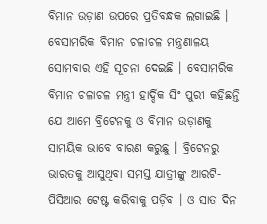ବିମାନ ଉଡ଼ାଣ ଉପରେ ପ୍ରତିବନ୍ଧକ ଲଗାଇଛି । ବେସାମରିକ ବିମାନ ଚଳାଚଳ ମନ୍ତ୍ରଣାଳୟ ସୋମବାର ଏହି ସୂଚନା ଦେଇଛି । ବେସାମରିକ ବିମାନ ଚଳାଚଳ ମନ୍ତ୍ରୀ ହାର୍ଦ୍ଦିକ ସିଂ ପୁରୀ କହିଛନ୍ତି ଯେ ଆମେ ବ୍ରିଟେନକୁ ଓ ବିମାନ ଉଡ଼ାଣକୁ ସାମୟିକ ଭାବେ ବାରଣ କରୁଛୁ । ବ୍ରିଟେନରୁ ଭାରତକୁ ଆସୁଥିବା ସମସ୍ତ ଯାତ୍ରୀଙ୍କୁ ଆରଟି- ପିସିଆର ଟେଷ୍ଟ କରିବାକୁ ପଡ଼ିବ । ଓ ସାତ ଦିନ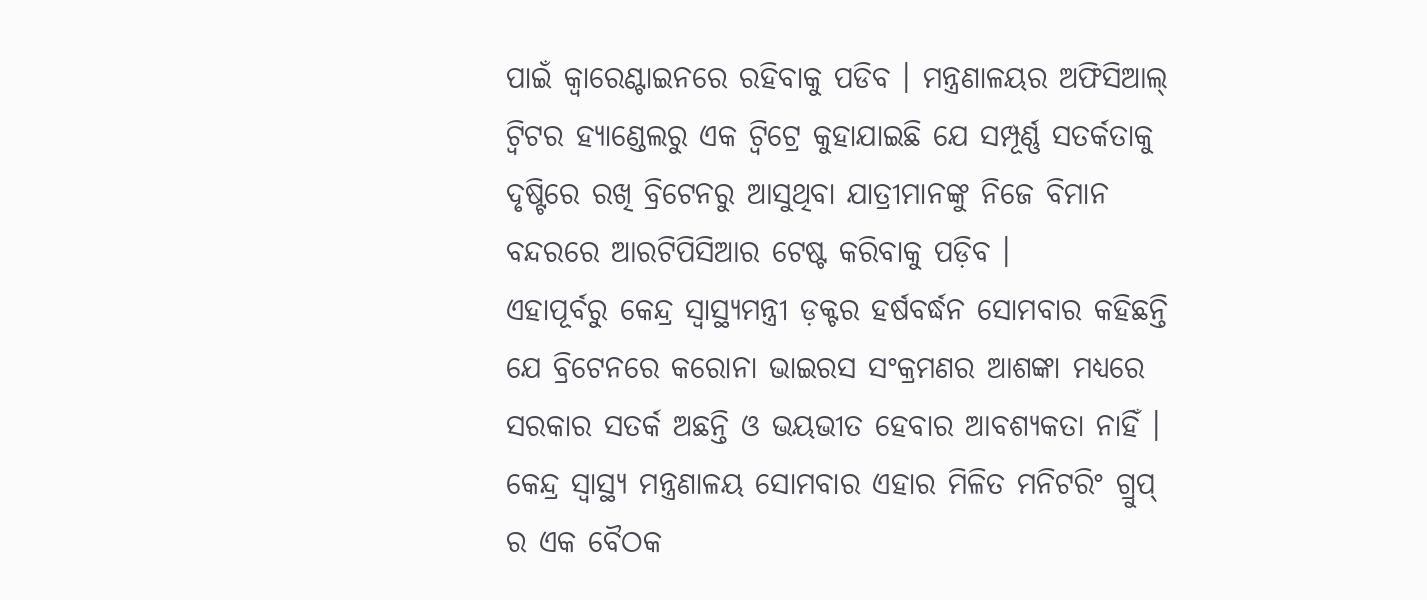ପାଇଁ କ୍ୱାରେଣ୍ଟାଇନରେ ରହିବାକୁ ପଡିବ । ମନ୍ତ୍ରଣାଳୟର ଅଫିସିଆଲ୍ ଟ୍ୱିଟର ହ୍ୟାଣ୍ଡେଲରୁ ଏକ ଟ୍ୱିଟ୍ରେ କୁହାଯାଇଛି ଯେ ସମ୍ପୂର୍ଣ୍ଣ ସତର୍କତାକୁ ଦୃଷ୍ଟିରେ ରଖି ବ୍ରିଟେନରୁ ଆସୁଥିବା ଯାତ୍ରୀମାନଙ୍କୁ ନିଜେ ବିମାନ ବନ୍ଦରରେ ଆରଟିପିସିଆର ଟେଷ୍ଟ କରିବାକୁ ପଡ଼ିବ ।
ଏହାପୂର୍ବରୁ କେନ୍ଦ୍ର ସ୍ୱାସ୍ଥ୍ୟମନ୍ତ୍ରୀ ଡ଼କ୍ଟର ହର୍ଷବର୍ଦ୍ଧନ ସୋମବାର କହିଛନ୍ତି ଯେ ବ୍ରିଟେନରେ କରୋନା ଭାଇରସ ସଂକ୍ରମଣର ଆଶଙ୍କା ମଧ୍ୟରେ ସରକାର ସତର୍କ ଅଛନ୍ତି ଓ ଭୟଭୀତ ହେବାର ଆବଶ୍ୟକତା ନାହିଁ । କେନ୍ଦ୍ର ସ୍ୱାସ୍ଥ୍ୟ ମନ୍ତ୍ରଣାଳୟ ସୋମବାର ଏହାର ମିଳିତ ମନିଟରିଂ ଗ୍ରୁପ୍ ର ଏକ ବୈଠକ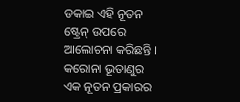ଡକାଇ ଏହି ନୂତନ ଷ୍ଟ୍ରେନ୍ ଉପରେ ଆଲୋଚନା କରିଛନ୍ତି । କରୋନା ଭୂତାଣୁର ଏକ ନୂତନ ପ୍ରକାରର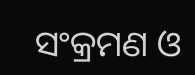ସଂକ୍ରମଣ ଓ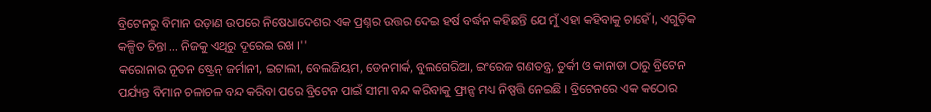ବ୍ରିଟେନରୁ ବିମାନ ଉଡ଼ାଣ ଉପରେ ନିଷେଧାଦେଶର ଏକ ପ୍ରଶ୍ନର ଉତ୍ତର ଦେଇ ହର୍ଷ ବର୍ଦ୍ଧନ କହିଛନ୍ତି ଯେ ମୁଁ ଏହା କହିବାକୁ ଚାହେଁ।, ଏଗୁଡ଼ିକ କଳ୍ପିତ ଚିନ୍ତା ... ନିଜକୁ ଏଥିରୁ ଦୂରେଇ ରଖ ।''
କରୋନାର ନୂତନ ଷ୍ଟ୍ରେନ୍ ଜର୍ମାନୀ, ଇଟାଲୀ, ବେଲଜିୟମ, ଡେନମାର୍କ, ବୁଲଗେରିଆ, ଇଂରେଜ ଗଣତନ୍ତ୍ର, ତୁର୍କୀ ଓ କାନାଡା ଠାରୁ ବ୍ରିଟେନ ପର୍ଯ୍ୟନ୍ତ ବିମାନ ଚଳାଚଳ ବନ୍ଦ କରିବା ପରେ ବ୍ରିଟେନ ପାଇଁ ସୀମା ବନ୍ଦ କରିବାକୁ ଫ୍ରାନ୍ସ ମଧ୍ୟ ନିଷ୍ପତ୍ତି ନେଇଛି । ବ୍ରିଟେନରେ ଏକ କଠୋର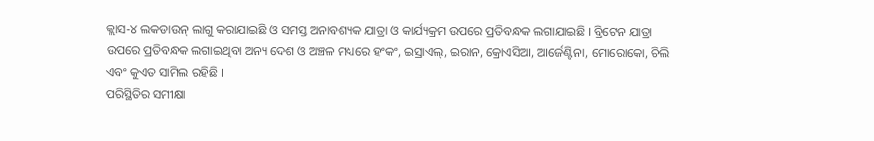କ୍ଲାସ-୪ ଲକଡାଉନ୍ ଲାଗୁ କରାଯାଇଛି ଓ ସମସ୍ତ ଅନାବଶ୍ୟକ ଯାତ୍ରା ଓ କାର୍ଯ୍ୟକ୍ରମ ଉପରେ ପ୍ରତିବନ୍ଧକ ଲଗାଯାଇଛି । ବ୍ରିଟେନ ଯାତ୍ରା ଉପରେ ପ୍ରତିବନ୍ଧକ ଲଗାଇଥିବା ଅନ୍ୟ ଦେଶ ଓ ଅଞ୍ଚଳ ମଧ୍ୟରେ ହଂକଂ, ଇସ୍ରାଏଲ୍, ଇରାନ, କ୍ରୋଏସିଆ, ଆର୍ଜେଣ୍ଟିନା, ମୋରୋକୋ, ଚିଲି ଏବଂ କୁଏତ ସାମିଲ ରହିଛି ।
ପରିସ୍ଥିତିର ସମୀକ୍ଷା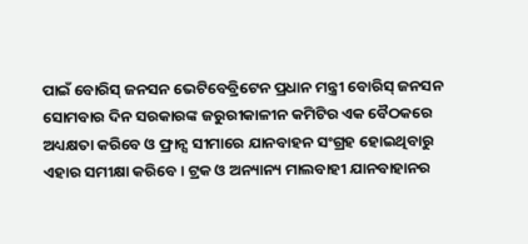ପାଇଁ ବୋରିସ୍ ଜନସନ ଭେଟିବେବ୍ରିଟେନ ପ୍ରଧାନ ମନ୍ତ୍ରୀ ବୋରିସ୍ ଜନସନ ସୋମବାର ଦିନ ସରକାରଙ୍କ ଜରୁରୀକାଳୀନ କମିଟିର ଏକ ବୈଠକରେ ଅଧ୍ୟକ୍ଷତା କରିବେ ଓ ଫ୍ରାନ୍ସ ସୀମାରେ ଯାନବାହନ ସଂଗ୍ରହ ହୋଇଥିବାରୁ ଏହାର ସମୀକ୍ଷା କରିବେ । ଟ୍ରକ ଓ ଅନ୍ୟାନ୍ୟ ମାଲବାହୀ ଯାନବାହାନର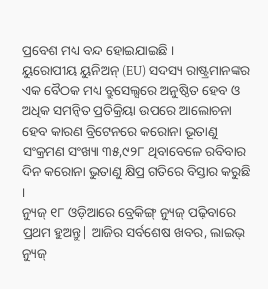ପ୍ରବେଶ ମଧ୍ୟ ବନ୍ଦ ହୋଇଯାଇଛି ।
ୟୁରୋପୀୟ ୟୁନିଅନ୍ (EU) ସଦସ୍ୟ ରାଷ୍ଟ୍ରମାନଙ୍କର ଏକ ବୈଠକ ମଧ୍ୟ ବ୍ରୁସେଲ୍ସରେ ଅନୁଷ୍ଠିତ ହେବ ଓ ଅଧିକ ସମନ୍ୱିତ ପ୍ରତିକ୍ରିୟା ଉପରେ ଆଲୋଚନା ହେବ କାରଣ ବ୍ରିଟେନରେ କରୋନା ଭୂତାଣୁ ସଂକ୍ରମଣ ସଂଖ୍ୟା ୩୫,୯୨୮ ଥିବାବେଳେ ରବିବାର ଦିନ କରୋନା ଭୁତାଣୁ କ୍ଷିପ୍ର ଗତିରେ ବିସ୍ତାର କରୁଛି ।
ନ୍ୟୁଜ୍ ୧୮ ଓଡ଼ିଆରେ ବ୍ରେକିଙ୍ଗ୍ ନ୍ୟୁଜ୍ ପଢ଼ିବାରେ ପ୍ରଥମ ହୁଅନ୍ତୁ| ଆଜିର ସର୍ବଶେଷ ଖବର, ଲାଇଭ୍ ନ୍ୟୁଜ୍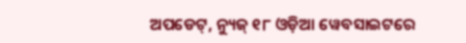ଅପଡେଟ୍, ନ୍ୟୁଜ୍ ୧୮ ଓଡ଼ିଆ ୱେବସାଇଟରେ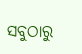ସବୁଠାରୁ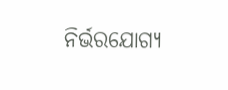ନିର୍ଭରଯୋଗ୍ୟ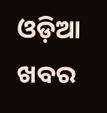ଓଡ଼ିଆ ଖବର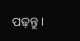ପଢ଼ନ୍ତୁ ।